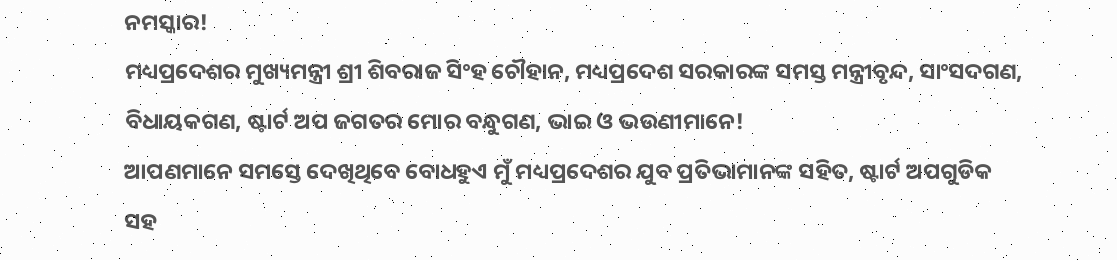ନମସ୍କାର!
ମଧ୍ୟପ୍ରଦେଶର ମୁଖ୍ୟମନ୍ତ୍ରୀ ଶ୍ରୀ ଶିବରାଜ ସିଂହ ଚୌହାନ, ମଧ୍ୟପ୍ରଦେଶ ସରକାରଙ୍କ ସମସ୍ତ ମନ୍ତ୍ରୀବୃନ୍ଦ, ସାଂସଦଗଣ, ବିଧାୟକଗଣ, ଷ୍ଟାର୍ଟ ଅପ ଜଗତର ମୋର ବନ୍ଧୁଗଣ, ଭାଇ ଓ ଭଉଣୀମାନେ!
ଆପଣମାନେ ସମସ୍ତେ ଦେଖିଥିବେ ବୋଧହୁଏ ମୁଁ ମଧ୍ୟପ୍ରଦେଶର ଯୁବ ପ୍ରତିଭାମାନଙ୍କ ସହିତ, ଷ୍ଟାର୍ଟ ଅପଗୁଡିକ ସହ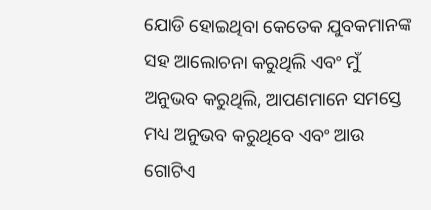ଯୋଡି ହୋଇଥିବା କେତେକ ଯୁବକମାନଙ୍କ ସହ ଆଲୋଚନା କରୁଥିଲି ଏବଂ ମୁଁ ଅନୁଭବ କରୁଥିଲି, ଆପଣମାନେ ସମସ୍ତେ ମଧ୍ୟ ଅନୁଭବ କରୁଥିବେ ଏବଂ ଆଉ ଗୋଟିଏ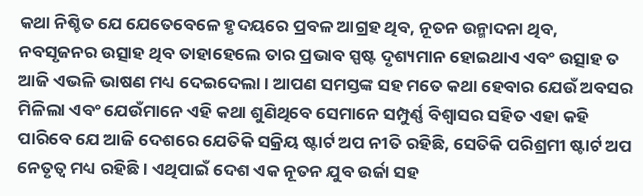କଥା ନିଶ୍ଚିତ ଯେ ଯେତେବେଳେ ହୃଦୟରେ ପ୍ରବଳ ଆଗ୍ରହ ଥିବ, ନୂତନ ଉନ୍ମାଦନା ଥିବ, ନବସୃଜନର ଉତ୍ସାହ ଥିବ ତାହାହେଲେ ତାର ପ୍ରଭାବ ସ୍ପଷ୍ଟ ଦୃଶ୍ୟମାନ ହୋଇଥାଏ ଏବଂ ଉତ୍ସାହ ତ ଆଜି ଏଭଳି ଭାଷଣ ମଧ୍ୟ ଦେଇଦେଲା । ଆପଣ ସମସ୍ତଙ୍କ ସହ ମତେ କଥା ହେବାର ଯେଉଁ ଅବସର ମିଳିଲା ଏବଂ ଯେଉଁମାନେ ଏହି କଥା ଶୁଣିଥିବେ ସେମାନେ ସମ୍ପୁର୍ଣ୍ଣ ବିଶ୍ୱାସର ସହିତ ଏହା କହି ପାରିବେ ଯେ ଆଜି ଦେଶରେ ଯେତିକି ସକ୍ରିୟ ଷ୍ଟାର୍ଟ ଅପ ନୀତି ରହିଛି, ସେତିକି ପରିଶ୍ରମୀ ଷ୍ଟାର୍ଟ ଅପ ନେତୃତ୍ୱ ମଧ୍ୟ ରହିଛି । ଏଥିପାଇଁ ଦେଶ ଏକ ନୂତନ ଯୁବ ଉର୍ଜା ସହ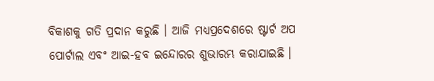ବିକାଶକୁ ଗତି ପ୍ରଦାନ କରୁଛି । ଆଜି ମଧ୍ୟପ୍ରଦେଶରେ ଷ୍ଟାର୍ଟ ଅପ ପୋର୍ଟାଲ ଏବଂ ଆଇ-ହବ ଇନ୍ଦୋରର ଶୁଭାରମ୍ଭ କରାଯାଇଛି ।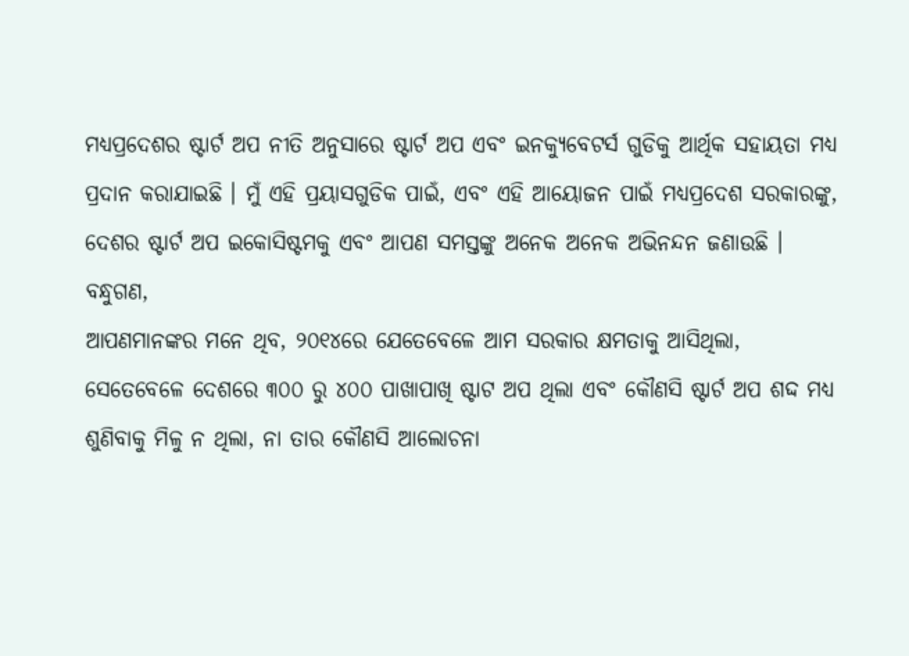ମଧ୍ୟପ୍ରଦେଶର ଷ୍ଟାର୍ଟ ଅପ ନୀତି ଅନୁସାରେ ଷ୍ଟାର୍ଟ ଅପ ଏବଂ ଇନକ୍ୟୁବେଟର୍ସ ଗୁଡିକୁ ଆର୍ଥିକ ସହାୟତା ମଧ୍ୟ ପ୍ରଦାନ କରାଯାଇଛି । ମୁଁ ଏହି ପ୍ରୟାସଗୁଡିକ ପାଇଁ, ଏବଂ ଏହି ଆୟୋଜନ ପାଇଁ ମଧ୍ୟପ୍ରଦେଶ ସରକାରଙ୍କୁ, ଦେଶର ଷ୍ଟାର୍ଟ ଅପ ଇକୋସିଷ୍ଟମକୁ ଏବଂ ଆପଣ ସମସ୍ତଙ୍କୁ ଅନେକ ଅନେକ ଅଭିନନ୍ଦନ ଜଣାଉଛି ।
ବନ୍ଧୁଗଣ,
ଆପଣମାନଙ୍କର ମନେ ଥିବ, ୨୦୧୪ରେ ଯେତେବେଳେ ଆମ ସରକାର କ୍ଷମତାକୁ ଆସିଥିଲା, ସେତେବେଳେ ଦେଶରେ ୩୦୦ ରୁ ୪୦୦ ପାଖାପାଖି ଷ୍ଟାଟ ଅପ ଥିଲା ଏବଂ କୌଣସି ଷ୍ଟାର୍ଟ ଅପ ଶଦ୍ଦ ମଧ୍ୟ ଶୁଣିବାକୁ ମିଳୁ ନ ଥିଲା, ନା ତାର କୌଣସି ଆଲୋଚନା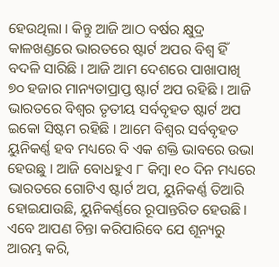ହେଉଥିଲା । କିନ୍ତୁ ଆଜି ଆଠ ବର୍ଷର କ୍ଷୁଦ୍ର କାଳଖଣ୍ଡରେ ଭାରତରେ ଷ୍ଟାର୍ଟ ଅପର ବିଶ୍ୱ ହିଁ ବଦଳି ସାରିଛି । ଆଜି ଆମ ଦେଶରେ ପାଖାପାଖି ୭୦ ହଜାର ମାନ୍ୟତାପ୍ରାପ୍ତ ଷ୍ଟାର୍ଟ ଅପ ରହିଛି । ଆଜି ଭାରତରେ ବିଶ୍ୱର ତୃତୀୟ ସର୍ବବୃହତ ଷ୍ଟାର୍ଟ ଅପ ଇକୋ ସିଷ୍ଟମ ରହିଛି । ଆମେ ବିଶ୍ୱର ସର୍ବବୃହତ ୟୁନିକର୍ଣ୍ଣ ହବ ମଧ୍ୟରେ ବି ଏକ ଶକ୍ତି ଭାବରେ ଉଭା ହେଉଛୁ । ଆଜି ବୋଧହୁଏ ୮ କିମ୍ବା ୧୦ ଦିନ ମଧ୍ୟରେ ଭାରତରେ ଗୋଟିଏ ଷ୍ଟାର୍ଟ ଅପ, ୟୁନିକର୍ଣ୍ଣ ତିଆରି ହୋଇଯାଉଛି, ୟୁନିକର୍ଣ୍ଣରେ ରୂପାନ୍ତରିତ ହେଉଛି । ଏବେ ଆପଣ ଚିନ୍ତା କରିପାରିବେ ଯେ ଶୂନ୍ୟରୁ ଆରମ୍ଭ କରି,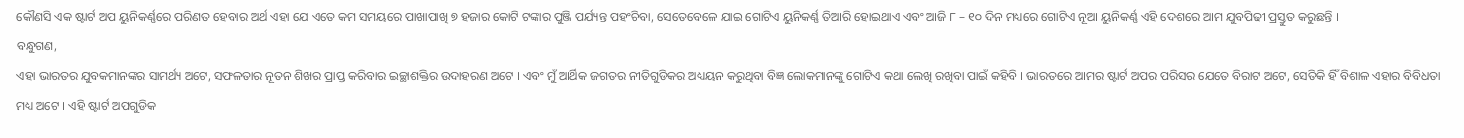କୌଣସି ଏକ ଷ୍ଟାର୍ଟ ଅପ ୟୁନିକର୍ଣ୍ଣରେ ପରିଣତ ହେବାର ଅର୍ଥ ଏହା ଯେ ଏତେ କମ ସମୟରେ ପାଖାପାଖି ୭ ହଜାର କୋଟି ଟଙ୍କାର ପୁଞ୍ଜି ପର୍ଯ୍ୟନ୍ତ ପହଂଚିବା, ସେତେବେଳେ ଯାଇ ଗୋଟିଏ ୟୁନିକର୍ଣ୍ଣ ତିଆରି ହୋଇଥାଏ ଏବଂ ଆଜି ୮ – ୧୦ ଦିନ ମଧ୍ୟରେ ଗୋଟିଏ ନୂଆ ୟୁନିକର୍ଣ୍ଣ ଏହି ଦେଶରେ ଆମ ଯୁବପିଢୀ ପ୍ରସ୍ତୁତ କରୁଛନ୍ତି ।
ବନ୍ଧୁଗଣ,
ଏହା ଭାରତର ଯୁବକମାନଙ୍କର ସାମର୍ଥ୍ୟ ଅଟେ, ସଫଳତାର ନୂତନ ଶିଖର ପ୍ରାପ୍ତ କରିବାର ଇଚ୍ଛାଶକ୍ତିର ଉଦାହରଣ ଅଟେ । ଏବଂ ମୁଁ ଆର୍ଥିକ ଜଗତର ନୀତିଗୁଡିକର ଅଧ୍ୟୟନ କରୁଥିବା ବିଜ୍ଞ ଲୋକମାନଙ୍କୁ ଗୋଟିଏ କଥା ଲେଖି ରଖିବା ପାଇଁ କହିବି । ଭାରତରେ ଆମର ଷ୍ଟାର୍ଟ ଅପର ପରିସର ଯେତେ ବିରାଟ ଅଟେ, ସେତିକି ହିଁ ବିଶାଳ ଏହାର ବିବିଧତା ମଧ୍ୟ ଅଟେ । ଏହି ଷ୍ଟାର୍ଟ ଅପଗୁଡିକ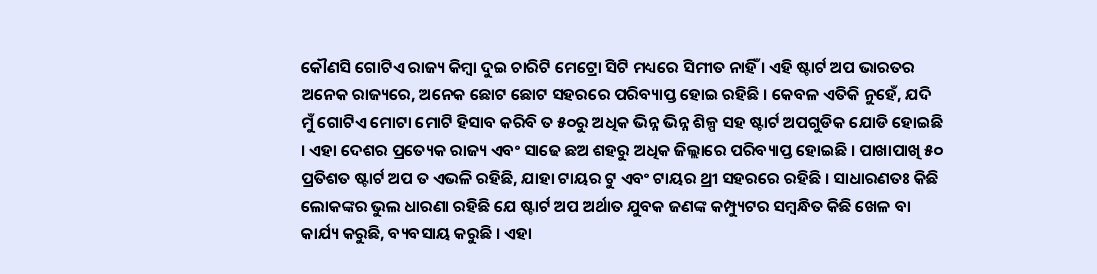କୌଣସି ଗୋଟିଏ ରାଜ୍ୟ କିମ୍ବା ଦୁଇ ଚାରିଟି ମେଟ୍ରୋ ସିଟି ମଧ୍ୟରେ ସିମୀତ ନାହିଁ । ଏହି ଷ୍ଟାର୍ଟ ଅପ ଭାରତର ଅନେକ ରାଜ୍ୟରେ, ଅନେକ ଛୋଟ ଛୋଟ ସହରରେ ପରିବ୍ୟାପ୍ତ ହୋଇ ରହିଛି । କେବଳ ଏତିକି ନୁହେଁ, ଯଦି ମୁଁ ଗୋଟିଏ ମୋଟା ମୋଟି ହିସାବ କରିବି ତ ୫୦ରୁ ଅଧିକ ଭିନ୍ନ ଭିନ୍ନ ଶିଳ୍ପ ସହ ଷ୍ଟାର୍ଟ ଅପଗୁଡିକ ଯୋଡି ହୋଇଛି । ଏହା ଦେଶର ପ୍ରତ୍ୟେକ ରାଜ୍ୟ ଏବଂ ସାଢେ ଛଅ ଶହରୁ ଅଧିକ ଜିଲ୍ଲାରେ ପରିବ୍ୟାପ୍ତ ହୋଇଛି । ପାଖାପାଖି ୫୦ ପ୍ରତିଶତ ଷ୍ଟାର୍ଟ ଅପ ତ ଏଭଳି ରହିଛି, ଯାହା ଟାୟର ଟୁ ଏବଂ ଟାୟର ଥ୍ରୀ ସହରରେ ରହିଛି । ସାଧାରଣତଃ କିଛି ଲୋକଙ୍କର ଭୁଲ ଧାରଣା ରହିଛି ଯେ ଷ୍ଟାର୍ଟ ଅପ ଅର୍ଥାତ ଯୁବକ ଜଣଙ୍କ କମ୍ପ୍ୟୁଟର ସମ୍ବନ୍ଧିତ କିଛି ଖେଳ ବା କାର୍ଯ୍ୟ କରୁଛି, ବ୍ୟବସାୟ କରୁଛି । ଏହା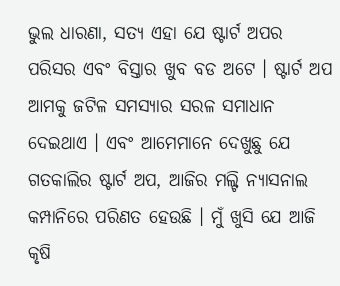ଭୁଲ ଧାରଣା, ସତ୍ୟ ଏହା ଯେ ଷ୍ଟାର୍ଟ ଅପର ପରିସର ଏବଂ ବିସ୍ତାର ଖୁବ ବଡ ଅଟେ । ଷ୍ଟାର୍ଟ ଅପ ଆମକୁ ଜଟିଳ ସମସ୍ୟାର ସରଳ ସମାଧାନ ଦେଇଥାଏ । ଏବଂ ଆମେମାନେ ଦେଖୁଛୁ ଯେ ଗତକାଲିର ଷ୍ଟାର୍ଟ ଅପ, ଆଜିର ମଲ୍ଟି ନ୍ୟାସନାଲ କମ୍ପାନିରେ ପରିଣତ ହେଉଛି । ମୁଁ ଖୁସି ଯେ ଆଜି କୃଷି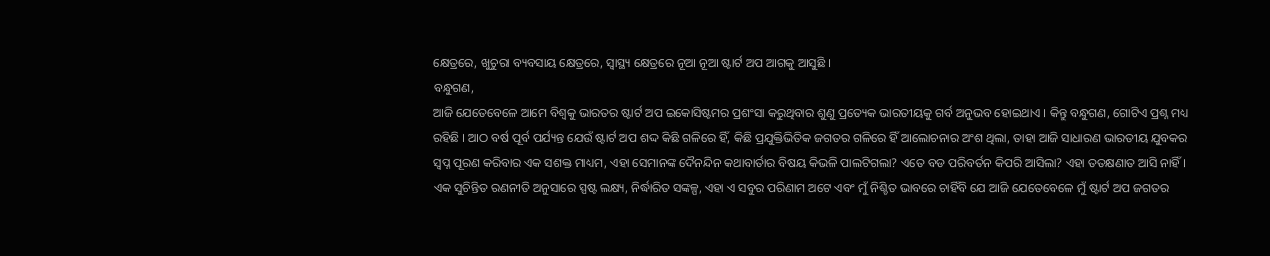କ୍ଷେତ୍ରରେ, ଖୁଚୁରା ବ୍ୟବସାୟ କ୍ଷେତ୍ରରେ, ସ୍ୱାସ୍ଥ୍ୟ କ୍ଷେତ୍ରରେ ନୂଆ ନୂଆ ଷ୍ଟାର୍ଟ ଅପ ଆଗକୁ ଆସୁଛି ।
ବନ୍ଧୁଗଣ,
ଆଜି ଯେତେବେଳେ ଆମେ ବିଶ୍ୱକୁ ଭାରତର ଷ୍ଟାର୍ଟ ଅପ ଇକୋସିଷ୍ଟମର ପ୍ରଶଂସା କରୁଥିବାର ଶୁଣୁ ପ୍ରତ୍ୟେକ ଭାରତୀୟକୁ ଗର୍ବ ଅନୁଭବ ହୋଇଥାଏ । କିନ୍ତୁ ବନ୍ଧୁଗଣ, ଗୋଟିଏ ପ୍ରଶ୍ନ ମଧ୍ୟ ରହିଛି । ଆଠ ବର୍ଷ ପୂର୍ବ ପର୍ଯ୍ୟନ୍ତ ଯେଉଁ ଷ୍ଟାର୍ଟ ଅପ ଶଦ୍ଦ କିଛି ଗଳିରେ ହିଁ, କିଛି ପ୍ରଯୁକ୍ତିଭିତିକ ଜଗତର ଗଳିରେ ହିଁ ଆଲୋଚନାର ଅଂଶ ଥିଲା, ତାହା ଆଜି ସାଧାରଣ ଭାରତୀୟ ଯୁବକର ସ୍ୱପ୍ନ ପୂରଣ କରିବାର ଏକ ସଶକ୍ତ ମାଧ୍ୟମ, ଏହା ସେମାନଙ୍କ ଦୈନନ୍ଦିନ କଥାବାର୍ତାର ବିଷୟ କିଭଳି ପାଲଟିଗଲା? ଏତେ ବଡ ପରିବର୍ତନ କିପରି ଆସିଲା? ଏହା ତତକ୍ଷଣାତ ଆସି ନାହିଁ । ଏକ ସୁଚିନ୍ତିତ ରଣନୀତି ଅନୁସାରେ ସ୍ପଷ୍ଟ ଲକ୍ଷ୍ୟ, ନିର୍ଦ୍ଧାରିତ ସଙ୍କଳ୍ପ, ଏହା ଏ ସବୁର ପରିଣାମ ଅଟେ ଏବଂ ମୁଁ ନିଶ୍ଚିତ ଭାବରେ ଚାହିଁବି ଯେ ଆଜି ଯେତେବେଳେ ମୁଁ ଷ୍ଟାର୍ଟ ଅପ ଜଗତର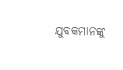ଯୁବକମାନଙ୍କୁ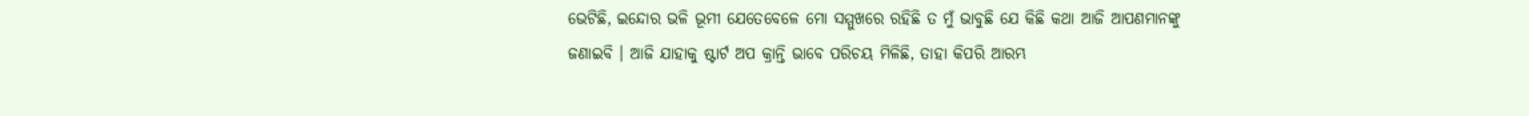ଭେଟିଛି, ଇନ୍ଦୋର ଭଳି ଭୂମୀ ଯେତେବେଳେ ମୋ ସମ୍ମୁଖରେ ରହିଛି ତ ମୁଁ ଭାବୁଛି ଯେ କିଛି କଥା ଆଜି ଆପଣମାନଙ୍କୁ ଜଣାଇବି । ଆଜି ଯାହାକୁ ଷ୍ଟାର୍ଟ ଅପ କ୍ରାନ୍ତି ଭାବେ ପରିଚୟ ମିଳିଛି, ତାହା କିପରି ଆରମ୍ଭ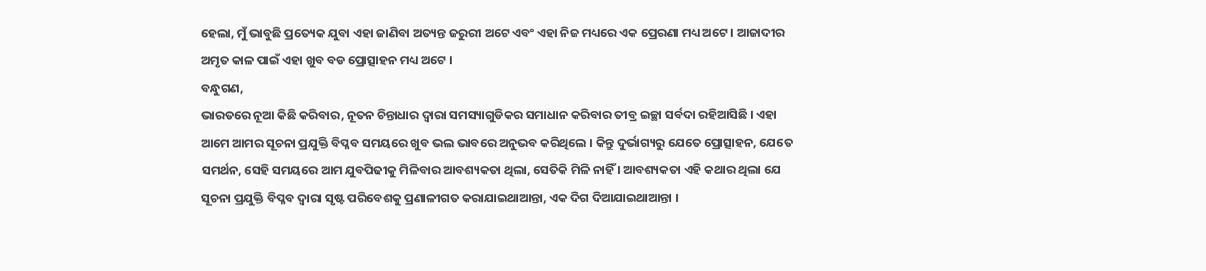ହେଲା, ମୁଁ ଭାବୁଛି ପ୍ରତ୍ୟେକ ଯୁବା ଏହା ଜାଣିବା ଅତ୍ୟନ୍ତ ଜରୁରୀ ଅଟେ ଏବଂ ଏହା ନିଜ ମଧ୍ୟରେ ଏକ ପ୍ରେରଣା ମଧ୍ୟ ଅଟେ । ଆଜାଦୀର ଅମୃତ କାଳ ପାଇଁ ଏହା ଖୁବ ବଡ ପ୍ରୋତ୍ସାହନ ମଧ୍ୟ ଅଟେ ।
ବନ୍ଧୁଗଣ,
ଭାରତରେ ନୂଆ କିଛି କରିବାର, ନୂତନ ଚିନ୍ତାଧାର ଦ୍ୱାରା ସମସ୍ୟାଗୁଡିକର ସମାଧାନ କରିବାର ତୀବ୍ର ଇଚ୍ଛା ସର୍ବଦା ରହିଆସିଛି । ଏହା ଆମେ ଆମର ସୂଚନା ପ୍ରଯୁକ୍ତି ବିପ୍ଳବ ସମୟରେ ଖୁବ ଭଲ ଭାବରେ ଅନୁଭବ କରିଥିଲେ । କିନ୍ତୁ ଦୁର୍ଭାଗ୍ୟରୁ ଯେତେ ପ୍ରୋତ୍ସାହନ, ଯେତେ ସମର୍ଥନ, ସେହି ସମୟରେ ଆମ ଯୁବପିଢୀକୁ ମିଳିବାର ଆବଶ୍ୟକତା ଥିଲା, ସେତିକି ମିଳି ନାହିଁ । ଆବଶ୍ୟକତା ଏହି କଥାର ଥିଲା ଯେ ସୂଚନା ପ୍ରଯୁକ୍ତି ବିପ୍ଳବ ଦ୍ୱାରା ସୃଷ୍ଟ ପରିବେଶକୁ ପ୍ରଣାଳୀଗତ କରାଯାଇଥାଆନ୍ତା, ଏକ ଦିଗ ଦିଆଯାଇଥାଆନ୍ତା ।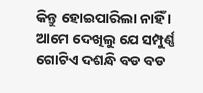କିନ୍ତୁ ହୋଇପାରିଲା ନାହିଁ । ଆମେ ଦେଖିଲୁ ଯେ ସମ୍ପୁର୍ଣ୍ଣ ଗୋଟିଏ ଦଶନ୍ଧି ବଡ ବଡ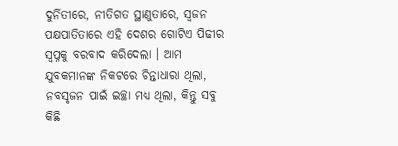ଦୁର୍ନିତୀରେ, ନୀତିଗତ ସ୍ଥାଣୁତାରେ, ସ୍ୱଜନ ପକ୍ଷପାତିତାରେ ଏହି ଦେଶର ଗୋଟିଏ ପିଢୀର ସ୍ୱପ୍ନକୁ ବରବାଦ କରିଦେଲା । ଆମ ଯୁବକମାନଙ୍କ ନିକଟରେ ଚିନ୍ତାଧାରା ଥିଲା, ନବସୃଜନ ପାଇଁ ଇଚ୍ଛା ମଧ୍ୟ ଥିଲା, କିନ୍ତୁ ସବୁ କିଛି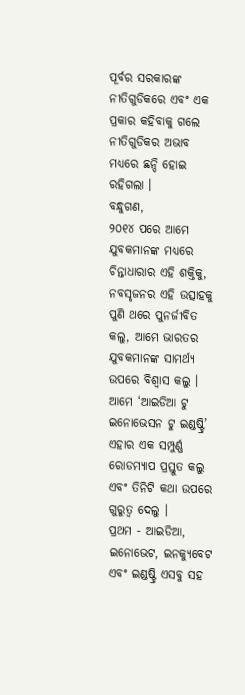ପୂର୍ବର ସରକାରଙ୍କ ନୀତିଗୁଡିକରେ ଏବଂ ଏକ ପ୍ରକାର କହିବାକୁ ଗଲେ ନୀତିଗୁଡିକର ଅଭାବ ମଧ୍ୟରେ ଛନ୍ଦି ହୋଇ ରହିଗଲା ।
ବନ୍ଧୁଗଣ,
୨୦୧୪ ପରେ ଆମେ ଯୁବକମାନଙ୍କ ମଧ୍ୟରେ ଚିନ୍ତାଧାରାର ଏହି ଶକ୍ତିକୁ, ନବସୃଜନର ଏହି ଉତ୍ସାହକୁ ପୁଣି ଥରେ ପୁନର୍ଜୀବିତ କଲୁ, ଆମେ ଭାରତର ଯୁବକମାନଙ୍କ ସାମର୍ଥ୍ୟ ଉପରେ ବିଶ୍ୱାସ କଲୁ । ଆମେ ‘ଆଇଡିଆ ଟୁ ଇନୋଭେସନ ଟୁ ଇଣ୍ଡଷ୍ଟ୍ରି’ ଏହାର ଏକ ସମ୍ପୁର୍ଣ୍ଣ ରୋଡମ୍ୟାପ ପ୍ରସ୍ତୁତ କଲୁ ଏବଂ ତିନିଟି କଥା ଉପରେ ଗୁରୁତ୍ୱ ଦେଲୁ ।
ପ୍ରଥମ - ଆଇଡିଆ, ଇନୋଭେଟ, ଇନକ୍ୟୁବେଟ ଏବଂ ଇଣ୍ଡଷ୍ଟ୍ରି ଏସବୁ ସହ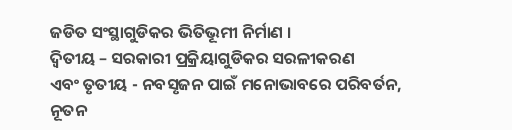ଜଡିତ ସଂସ୍ଥାଗୁଡିକର ଭିତିଭୂମୀ ନିର୍ମାଣ ।
ଦ୍ୱିତୀୟ – ସରକାରୀ ପ୍ରକ୍ରିୟାଗୁଡିକର ସରଳୀକରଣ
ଏବଂ ତୃତୀୟ - ନବସୃଜନ ପାଇଁ ମନୋଭାବରେ ପରିବର୍ତନ, ନୂତନ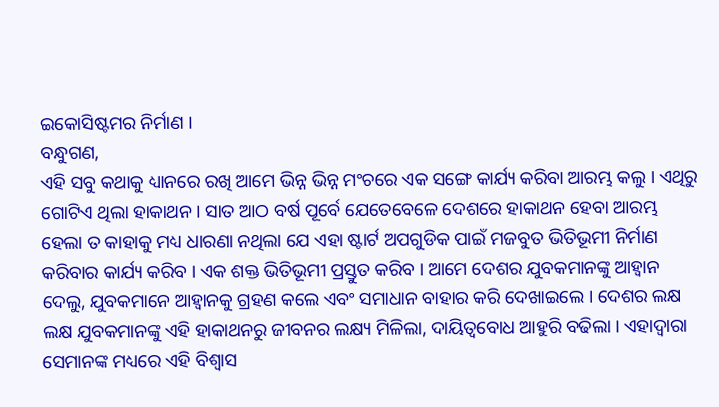ଇକୋସିଷ୍ଟମର ନିର୍ମାଣ ।
ବନ୍ଧୁଗଣ,
ଏହି ସବୁ କଥାକୁ ଧ୍ୟାନରେ ରଖି ଆମେ ଭିନ୍ନ ଭିନ୍ନ ମଂଚରେ ଏକ ସଙ୍ଗେ କାର୍ଯ୍ୟ କରିବା ଆରମ୍ଭ କଲୁ । ଏଥିରୁ ଗୋଟିଏ ଥିଲା ହାକାଥନ । ସାତ ଆଠ ବର୍ଷ ପୂର୍ବେ ଯେତେବେଳେ ଦେଶରେ ହାକାଥନ ହେବା ଆରମ୍ଭ ହେଲା ତ କାହାକୁ ମଧ୍ୟ ଧାରଣା ନଥିଲା ଯେ ଏହା ଷ୍ଟାର୍ଟ ଅପଗୁଡିକ ପାଇଁ ମଜବୁତ ଭିତିଭୂମୀ ନିର୍ମାଣ କରିବାର କାର୍ଯ୍ୟ କରିବ । ଏକ ଶକ୍ତ ଭିତିଭୂମୀ ପ୍ରସ୍ତୁତ କରିବ । ଆମେ ଦେଶର ଯୁବକମାନଙ୍କୁ ଆହ୍ୱାନ ଦେଲୁ, ଯୁବକମାନେ ଆହ୍ୱାନକୁ ଗ୍ରହଣ କଲେ ଏବଂ ସମାଧାନ ବାହାର କରି ଦେଖାଇଲେ । ଦେଶର ଲକ୍ଷ ଲକ୍ଷ ଯୁବକମାନଙ୍କୁ ଏହି ହାକାଥନରୁ ଜୀବନର ଲକ୍ଷ୍ୟ ମିଳିଲା, ଦାୟିତ୍ୱବୋଧ ଆହୁରି ବଢିଲା । ଏହାଦ୍ୱାରା ସେମାନଙ୍କ ମଧ୍ୟରେ ଏହି ବିଶ୍ୱାସ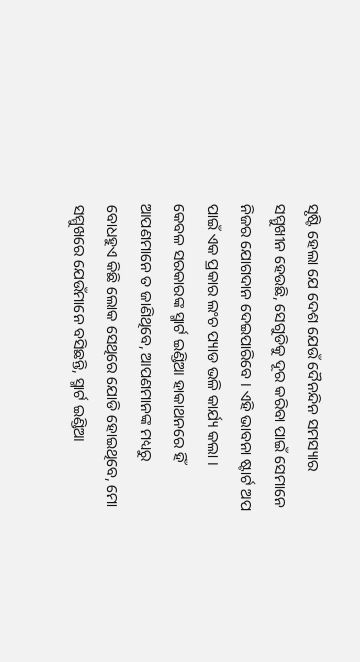ସୃଷ୍ଟି ହେଲା ଯେ ଦେଶ ଯେଉଁ ଦୈନନ୍ଦିନ ସମସ୍ୟାର ସମ୍ମୁଖୀନ ହେଉଛି, ସେଗୁଡିକୁ ଦୂର କରିବା ପାଇଁ ସେମାନେ ନିଜର ଯୋଗଦାନ ଦେଇପାରିବେ । ଏହି ଭାବନା ଷ୍ଟାର୍ଟ ଅପ ପାଇଁ ଏକ ପ୍ରକାର ଲଂଚ ପ୍ୟାଡ ଭଳି କାର୍ଯ୍ୟ କଲା । କେବଳ ସରକାରଙ୍କ ସ୍ମାର୍ଟ ଇଣ୍ଡିଆ ହାକାଥନରେ ହିଁ ଆପଣମାନେ ତ ଜାଣିଥିବେ, ଆପଣମାନଙ୍କ ମଧ୍ୟରୁ ବୋଧହୁଏ କିଛି ଲୋକ ସେଥିରେ ଯୋଡି ହୋଇଥିବେ, ମୋ ସମ୍ମୁଖରେ ଯେଉଁମାନେ ବସିଛନ୍ତି, ସ୍ମାର୍ଟ ଇଣ୍ଡିଆ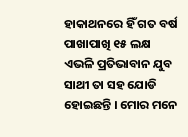ହାକାଥନରେ ହିଁ ଗତ ବର୍ଷ ପାଖାପାଖି ୧୫ ଲକ୍ଷ ଏଭଳି ପ୍ରତିଭାବାନ ଯୁବ ସାଥୀ ତା ସହ ଯୋଡି ହୋଇଛନ୍ତି । ମୋର ମନେ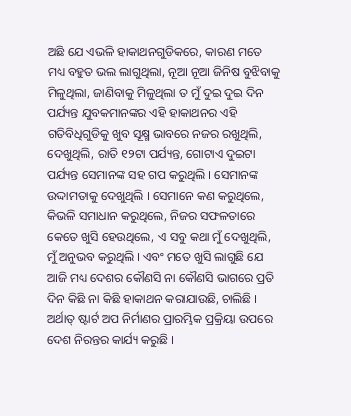ଅଛି ଯେ ଏଭଳି ହାକାଥନଗୁଡିକରେ, କାରଣ ମତେ ମଧ୍ୟ ବହୁତ ଭଲ ଲାଗୁଥିଲା, ନୂଆ ନୂଆ ଜିନିଷ ବୁଝିବାକୁ ମିଳୁଥିଲା, ଜାଣିବାକୁ ମିଳୁଥିଲା ତ ମୁଁ ଦୁଇ ଦୁଇ ଦିନ ପର୍ଯ୍ୟନ୍ତ ଯୁବକମାନଙ୍କର ଏହି ହାକାଥନର ଏହି ଗତିବିଧିଗୁଡିକୁ ଖୁବ ସୂକ୍ଷ୍ମ ଭାବରେ ନଜର ରଖୁଥିଲି, ଦେଖୁଥିଲି, ରାତି ୧୨ଟା ପର୍ଯ୍ୟନ୍ତ, ଗୋଟାଏ ଦୁଇଟା ପର୍ଯ୍ୟନ୍ତ ସେମାନଙ୍କ ସହ ଗପ କରୁଥିଲି । ସେମାନଙ୍କ ଉଦ୍ଦାମତାକୁ ଦେଖୁଥିଲି । ସେମାନେ କଣ କରୁଥିଲେ, କିଭଳି ସମାଧାନ କରୁଥିଲେ, ନିଜର ସଫଳତାରେ କେତେ ଖୁସି ହେଉଥିଲେ, ଏ ସବୁ କଥା ମୁଁ ଦେଖୁଥିଲି, ମୁଁ ଅନୁଭବ କରୁଥିଲି । ଏବଂ ମତେ ଖୁସି ଲାଗୁଛି ଯେ ଆଜି ମଧ୍ୟ ଦେଶର କୌଣସି ନା କୌଣସି ଭାଗରେ ପ୍ରତି ଦିନ କିଛି ନା କିଛି ହାକାଥନ କରାଯାଉଛି, ଚାଲିଛି । ଅର୍ଥାତ୍ ଷ୍ଟାର୍ଟ ଅପ ନିର୍ମାଣର ପ୍ରାରମ୍ଭିକ ପ୍ରକ୍ରିୟା ଉପରେ ଦେଶ ନିରନ୍ତର କାର୍ଯ୍ୟ କରୁଛି ।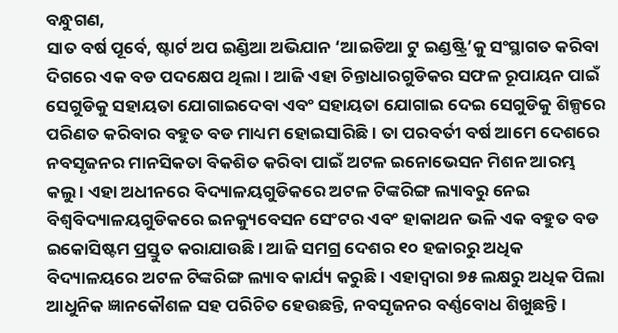ବନ୍ଧୁଗଣ,
ସାତ ବର୍ଷ ପୂର୍ବେ, ଷ୍ଟାର୍ଟ ଅପ ଇଣ୍ଡିଆ ଅଭିଯାନ ‘ଆଇଡିଆ ଟୁ ଇଣ୍ଡଷ୍ଟ୍ରି’କୁ ସଂସ୍ଥାଗତ କରିବା ଦିଗରେ ଏକ ବଡ ପଦକ୍ଷେପ ଥିଲା । ଆଜି ଏହା ଚିନ୍ତାଧାରଗୁଡିକର ସଫଳ ରୂପାୟନ ପାଇଁ ସେଗୁଡିକୁ ସହାୟତା ଯୋଗାଇଦେବା ଏବଂ ସହାୟତା ଯୋଗାଇ ଦେଇ ସେଗୁଡିକୁ ଶିଳ୍ପରେ ପରିଣତ କରିବାର ବହୁତ ବଡ ମାଧ୍ୟମ ହୋଇସାରିଛି । ତା ପରବର୍ତୀ ବର୍ଷ ଆମେ ଦେଶରେ ନବସୃଜନର ମାନସିକତା ବିକଶିତ କରିବା ପାଇଁ ଅଟଳ ଇନୋଭେସନ ମିଶନ ଆରମ୍ଭ କଲୁ । ଏହା ଅଧୀନରେ ବିଦ୍ୟାଳୟଗୁଡିକରେ ଅଟଳ ଟିଙ୍କରିଙ୍ଗ ଲ୍ୟାବରୁ ନେଇ ବିଶ୍ୱବିଦ୍ୟାଳୟଗୁଡିକରେ ଇନକ୍ୟୁବେସନ ସେଂଟର ଏବଂ ହାକାଥନ ଭଳି ଏକ ବହୁତ ବଡ ଇକୋସିଷ୍ଟମ ପ୍ରସ୍ତୁତ କରାଯାଉଛି । ଆଜି ସମଗ୍ର ଦେଶର ୧୦ ହଜାରରୁ ଅଧିକ ବିଦ୍ୟାଳୟରେ ଅଟଳ ଟିଙ୍କରିଙ୍ଗ ଲ୍ୟାବ କାର୍ଯ୍ୟ କରୁଛି । ଏହାଦ୍ୱାରା ୭୫ ଲକ୍ଷରୁ ଅଧିକ ପିଲା ଆଧୁନିକ ଜ୍ଞାନକୌଶଳ ସହ ପରିଚିତ ହେଉଛନ୍ତି, ନବସୃଜନର ବର୍ଣ୍ଣବୋଧ ଶିଖୁଛନ୍ତି ।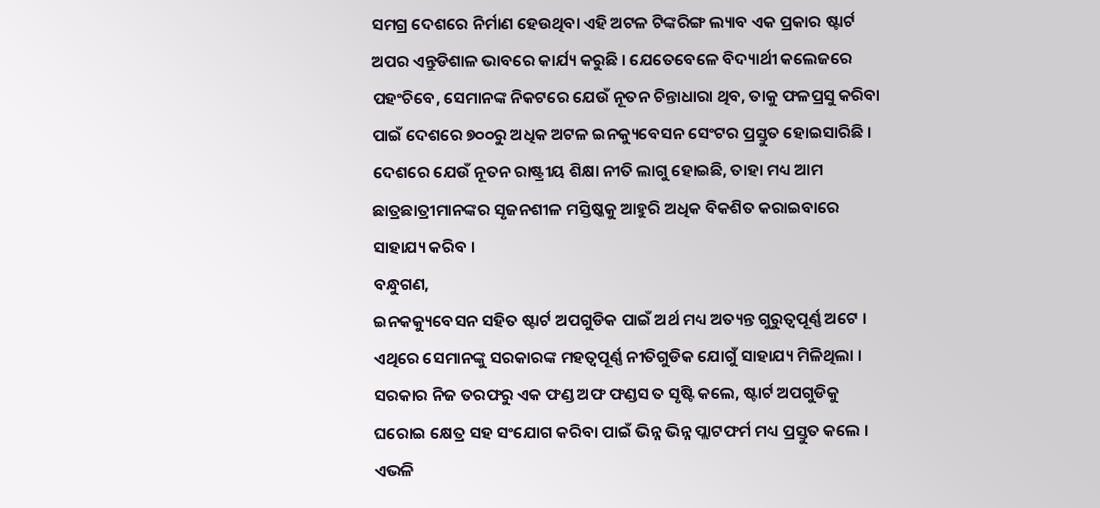ସମଗ୍ର ଦେଶରେ ନିର୍ମାଣ ହେଉଥିବା ଏହି ଅଟଳ ଟିଙ୍କରିଙ୍ଗ ଲ୍ୟାବ ଏକ ପ୍ରକାର ଷ୍ଟାର୍ଟ ଅପର ଏନ୍ତୁଡିଶାଳ ଭାବରେ କାର୍ଯ୍ୟ କରୁଛି । ଯେତେବେଳେ ବିଦ୍ୟାର୍ଥୀ କଲେଜରେ ପହଂଚିବେ, ସେମାନଙ୍କ ନିକଟରେ ଯେଉଁ ନୂତନ ଚିନ୍ତାଧାରା ଥିବ, ତାକୁ ଫଳପ୍ରସୁ କରିବା ପାଇଁ ଦେଶରେ ୭୦୦ରୁ ଅଧିକ ଅଟଳ ଇନକ୍ୟୁବେସନ ସେଂଟର ପ୍ରସ୍ତୁତ ହୋଇସାରିଛି । ଦେଶରେ ଯେଉଁ ନୂତନ ରାଷ୍ଟ୍ରୀୟ ଶିକ୍ଷା ନୀତି ଲାଗୁ ହୋଇଛି, ତାହା ମଧ୍ୟ ଆମ ଛାତ୍ରଛାତ୍ରୀମାନଙ୍କର ସୃଜନଶୀଳ ମସ୍ତିଷ୍କକୁ ଆହୁରି ଅଧିକ ବିକଶିତ କରାଇବାରେ ସାହାଯ୍ୟ କରିବ ।
ବନ୍ଧୁଗଣ,
ଇନକକ୍ୟୁବେସନ ସହିତ ଷ୍ଟାର୍ଟ ଅପଗୁଡିକ ପାଇଁ ଅର୍ଥ ମଧ୍ୟ ଅତ୍ୟନ୍ତ ଗୁରୁତ୍ୱପୂର୍ଣ୍ଣ ଅଟେ । ଏଥିରେ ସେମାନଙ୍କୁ ସରକାରଙ୍କ ମହତ୍ୱପୂର୍ଣ୍ଣ ନୀତିଗୁଡିକ ଯୋଗୁଁ ସାହାଯ୍ୟ ମିଳିଥିଲା । ସରକାର ନିଜ ତରଫରୁ ଏକ ଫଣ୍ଡ ଅଫ ଫଣ୍ଡସ ତ ସୃଷ୍ଟି କଲେ, ଷ୍ଟାର୍ଟ ଅପଗୁଡିକୁ ଘରୋଇ କ୍ଷେତ୍ର ସହ ସଂଯୋଗ କରିବା ପାଇଁ ଭିନ୍ନ ଭିନ୍ନ ପ୍ଲାଟଫର୍ମ ମଧ୍ୟ ପ୍ରସ୍ତୁତ କଲେ । ଏଭଳି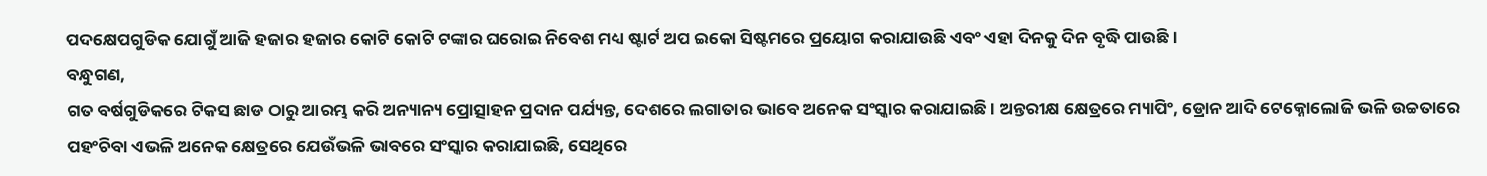ପଦକ୍ଷେପଗୁଡିକ ଯୋଗୁଁ ଆଜି ହଜାର ହଜାର କୋଟି କୋଟି ଟଙ୍କାର ଘରୋଇ ନିବେଶ ମଧ୍ୟ ଷ୍ଟାର୍ଟ ଅପ ଇକୋ ସିଷ୍ଟମରେ ପ୍ରୟୋଗ କରାଯାଉଛି ଏବଂ ଏହା ଦିନକୁ ଦିନ ବୃଦ୍ଧି ପାଉଛି ।
ବନ୍ଧୁଗଣ,
ଗତ ବର୍ଷଗୁଡିକରେ ଟିକସ ଛାଡ ଠାରୁ ଆରମ୍ଭ କରି ଅନ୍ୟାନ୍ୟ ପ୍ରୋତ୍ସାହନ ପ୍ରଦାନ ପର୍ଯ୍ୟନ୍ତ, ଦେଶରେ ଲଗାତାର ଭାବେ ଅନେକ ସଂସ୍କାର କରାଯାଇଛି । ଅନ୍ତରୀକ୍ଷ କ୍ଷେତ୍ରରେ ମ୍ୟାପିଂ, ଡ୍ରୋନ ଆଦି ଟେକ୍ନୋଲୋଜି ଭଳି ଉଚ୍ଚତାରେ ପହଂଚିବା ଏଭଳି ଅନେକ କ୍ଷେତ୍ରରେ ଯେଉଁଭଳି ଭାବରେ ସଂସ୍କାର କରାଯାଇଛି, ସେଥିରେ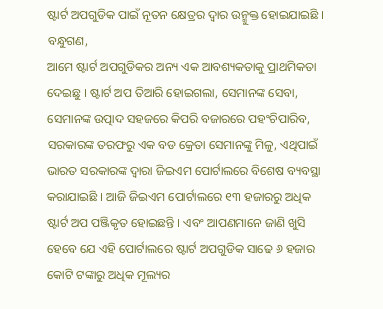ଷ୍ଟାର୍ଟ ଅପଗୁଡିକ ପାଇଁ ନୂତନ କ୍ଷେତ୍ରର ଦ୍ୱାର ଉନ୍ମୁକ୍ତ ହୋଇଯାଇଛି ।
ବନ୍ଧୁଗଣ,
ଆମେ ଷ୍ଟାର୍ଟ ଅପଗୁଡିକର ଅନ୍ୟ ଏକ ଆବଶ୍ୟକତାକୁ ପ୍ରାଥମିକତା ଦେଇଛୁ । ଷ୍ଟାର୍ଟ ଅପ ତିଆରି ହୋଇଗଲା, ସେମାନଙ୍କ ସେବା, ସେମାନଙ୍କ ଉତ୍ପାଦ ସହଜରେ କିପରି ବଜାରରେ ପହଂଚିପାରିବ, ସରକାରଙ୍କ ତରଫରୁ ଏକ ବଡ କ୍ରେତା ସେମାନଙ୍କୁ ମିଳୁ, ଏଥିପାଇଁ ଭାରତ ସରକାରଙ୍କ ଦ୍ୱାରା ଜିଇଏମ ପୋର୍ଟାଲରେ ବିଶେଷ ବ୍ୟବସ୍ଥା କରାଯାଇଛି । ଆଜି ଜିଇଏମ ପୋର୍ଟାଲରେ ୧୩ ହଜାରରୁ ଅଧିକ ଷ୍ଟାର୍ଟ ଅପ ପଞ୍ଜିକୃତ ହୋଇଛନ୍ତି । ଏବଂ ଆପଣମାନେ ଜାଣି ଖୁସି ହେବେ ଯେ ଏହି ପୋର୍ଟାଲରେ ଷ୍ଟାର୍ଟ ଅପଗୁଡିକ ସାଢେ ୬ ହଜାର କୋଟି ଟଙ୍କାରୁ ଅଧିକ ମୂଲ୍ୟର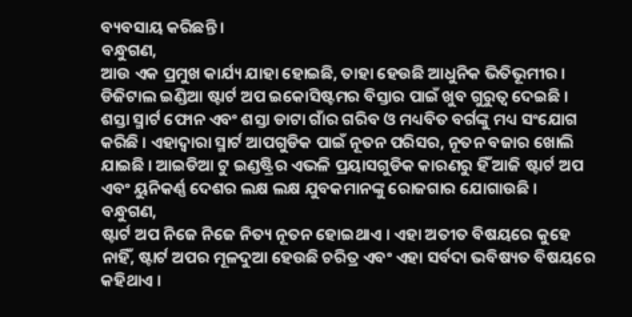ବ୍ୟବସାୟ କରିଛନ୍ତି ।
ବନ୍ଧୁଗଣ,
ଆଉ ଏକ ପ୍ରମୁଖ କାର୍ଯ୍ୟ ଯାହା ହୋଇଛି, ତାହା ହେଉଛି ଆଧୁନିକ ଭିତିଭୂମୀର । ଡିଜିଟାଲ ଇଣ୍ଡିଆ ଷ୍ଟାର୍ଟ ଅପ ଇକୋସିଷ୍ଟମର ବିସ୍ତାର ପାଇଁ ଖୁବ ଗୁରୁତ୍ୱ ଦେଇଛି । ଶସ୍ତା ସ୍ମାର୍ଟ ଫୋନ ଏବଂ ଶସ୍ତା ଡାଟା ଗାଁର ଗରିବ ଓ ମଧ୍ୟବିତ ବର୍ଗଙ୍କୁ ମଧ୍ୟ ସଂଯୋଗ କରିଛି । ଏହାଦ୍ୱାରା ସ୍ମାର୍ଟ ଆପଗୁଡିକ ପାଇଁ ନୂତନ ପରିସର, ନୂତନ ବଜାର ଖୋଲି ଯାଇଛି । ଆଇଡିଆ ଟୁ ଇଣ୍ଡଷ୍ଟ୍ରିର ଏଭଳି ପ୍ରୟାସଗୁଡିକ କାରଣରୁ ହିଁ ଆଜି ଷ୍ଟାର୍ଟ ଅପ ଏବଂ ୟୁନିକର୍ଣ୍ଣ ଦେଶର ଲକ୍ଷ ଲକ୍ଷ ଯୁବକମାନଙ୍କୁ ରୋଜଗାର ଯୋଗାଉଛି ।
ବନ୍ଧୁଗଣ,
ଷ୍ଟାର୍ଟ ଅପ ନିଜେ ନିଜେ ନିତ୍ୟ ନୂତନ ହୋଇଥାଏ । ଏହା ଅତୀତ ବିଷୟରେ କୁହେ ନାହିଁ, ଷ୍ଟାର୍ଟ ଅପର ମୂଳଦୁଆ ହେଉଛି ଚରିତ୍ର ଏବଂ ଏହା ସର୍ବଦା ଭବିଷ୍ୟତ ବିଷୟରେ କହିଥାଏ ।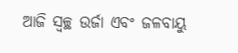ଆଜି ସ୍ୱଚ୍ଛ ଉର୍ଜା ଏବଂ ଜଳବାୟୁ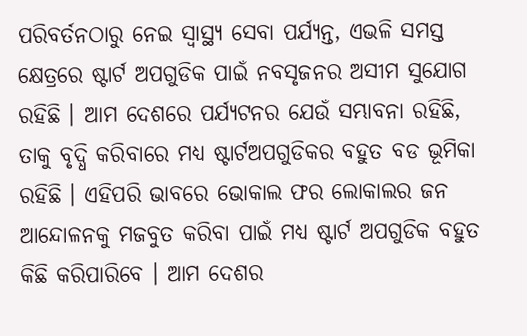ପରିବର୍ତନଠାରୁ ନେଇ ସ୍ୱାସ୍ଥ୍ୟ ସେବା ପର୍ଯ୍ୟନ୍ତ, ଏଭଳି ସମସ୍ତ କ୍ଷେତ୍ରରେ ଷ୍ଟାର୍ଟ ଅପଗୁଡିକ ପାଇଁ ନବସୃଜନର ଅସୀମ ସୁଯୋଗ ରହିଛି । ଆମ ଦେଶରେ ପର୍ଯ୍ୟଟନର ଯେଉଁ ସମ୍ଭାବନା ରହିଛି, ତାକୁ ବୃଦ୍ଧି କରିବାରେ ମଧ୍ୟ ଷ୍ଟାର୍ଟଅପଗୁଡିକର ବହୁତ ବଡ ଭୂମିକା ରହିଛି । ଏହିପରି ଭାବରେ ଭୋକାଲ ଫର ଲୋକାଲର ଜନ ଆନ୍ଦୋଳନକୁ ମଜବୁତ କରିବା ପାଇଁ ମଧ୍ୟ ଷ୍ଟାର୍ଟ ଅପଗୁଡିକ ବହୁତ କିଛି କରିପାରିବେ । ଆମ ଦେଶର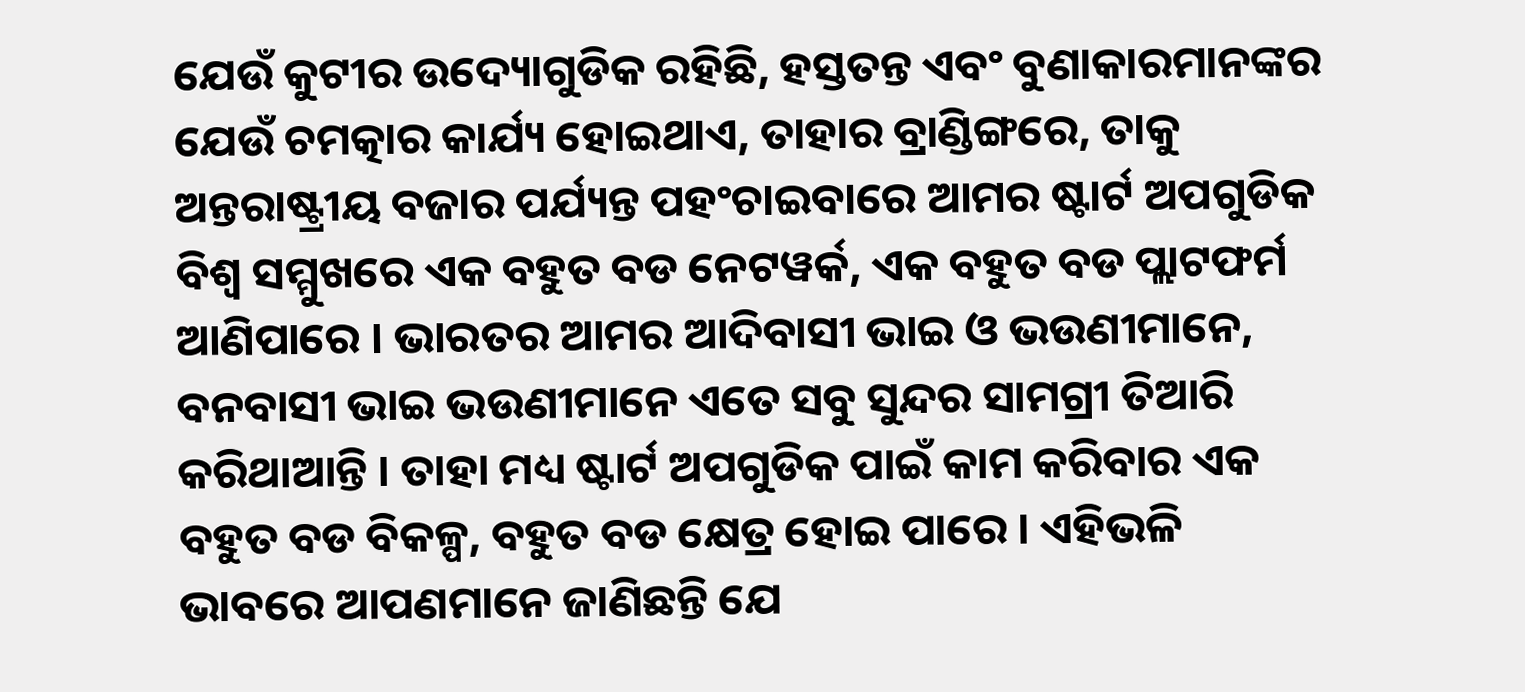ଯେଉଁ କୁଟୀର ଉଦ୍ୟୋଗୁଡିକ ରହିଛି, ହସ୍ତତନ୍ତ ଏବଂ ବୁଣାକାରମାନଙ୍କର ଯେଉଁ ଚମତ୍କାର କାର୍ଯ୍ୟ ହୋଇଥାଏ, ତାହାର ବ୍ରାଣ୍ଡିଙ୍ଗରେ, ତାକୁ ଅନ୍ତରାଷ୍ଟ୍ରୀୟ ବଜାର ପର୍ଯ୍ୟନ୍ତ ପହଂଚାଇବାରେ ଆମର ଷ୍ଟାର୍ଟ ଅପଗୁଡିକ ବିଶ୍ୱ ସମ୍ମୁଖରେ ଏକ ବହୁତ ବଡ ନେଟୱର୍କ, ଏକ ବହୁତ ବଡ ପ୍ଲାଟଫର୍ମ ଆଣିପାରେ । ଭାରତର ଆମର ଆଦିବାସୀ ଭାଇ ଓ ଭଉଣୀମାନେ, ବନବାସୀ ଭାଇ ଭଉଣୀମାନେ ଏତେ ସବୁ ସୁନ୍ଦର ସାମଗ୍ରୀ ତିଆରି କରିଥାଆନ୍ତି । ତାହା ମଧ୍ୟ ଷ୍ଟାର୍ଟ ଅପଗୁଡିକ ପାଇଁ କାମ କରିବାର ଏକ ବହୁତ ବଡ ବିକଳ୍ପ, ବହୁତ ବଡ କ୍ଷେତ୍ର ହୋଇ ପାରେ । ଏହିଭଳି ଭାବରେ ଆପଣମାନେ ଜାଣିଛନ୍ତି ଯେ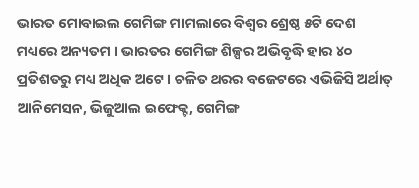ଭାରତ ମୋବାଇଲ ଗେମିଙ୍ଗ ମାମଲାରେ ବିଶ୍ୱର ଶ୍ରେଷ୍ଠ ୫ଟି ଦେଶ ମଧ୍ୟରେ ଅନ୍ୟତମ । ଭାରତର ଗେମିଙ୍ଗ ଶିଳ୍ପର ଅଭିବୃଦ୍ଧି ହାର ୪୦ ପ୍ରତିଶତରୁ ମଧ୍ୟ ଅଧିକ ଅଟେ । ଚଳିତ ଥରର ବଜେଟରେ ଏଭିଜିସି ଅର୍ଥାତ୍ ଆନିମେସନ, ଭିଜୁଆଲ ଇଫେକ୍ଟ, ଗେମିଙ୍ଗ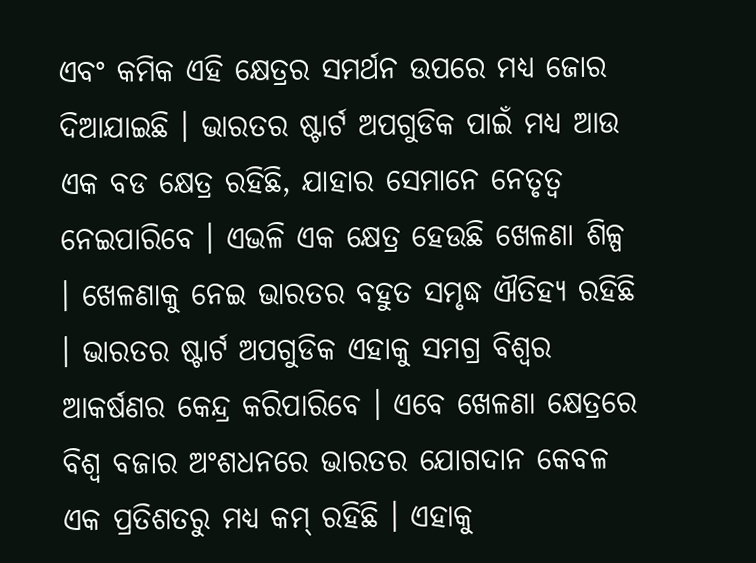ଏବଂ କମିକ ଏହି କ୍ଷେତ୍ରର ସମର୍ଥନ ଉପରେ ମଧ୍ୟ ଜୋର ଦିଆଯାଇଛି । ଭାରତର ଷ୍ଟାର୍ଟ ଅପଗୁଡିକ ପାଇଁ ମଧ୍ୟ ଆଉ ଏକ ବଡ କ୍ଷେତ୍ର ରହିଛି, ଯାହାର ସେମାନେ ନେତୃତ୍ୱ ନେଇପାରିବେ । ଏଭଳି ଏକ କ୍ଷେତ୍ର ହେଉଛି ଖେଳଣା ଶିଳ୍ପ । ଖେଳଣାକୁ ନେଇ ଭାରତର ବହୁତ ସମୃଦ୍ଧ ଐତିହ୍ୟ ରହିଛି । ଭାରତର ଷ୍ଟାର୍ଟ ଅପଗୁଡିକ ଏହାକୁ ସମଗ୍ର ବିଶ୍ୱର ଆକର୍ଷଣର କେନ୍ଦ୍ର କରିପାରିବେ । ଏବେ ଖେଳଣା କ୍ଷେତ୍ରରେ ବିଶ୍ୱ ବଜାର ଅଂଶଧନରେ ଭାରତର ଯୋଗଦାନ କେବଳ ଏକ ପ୍ରତିଶତରୁ ମଧ୍ୟ କମ୍ ରହିଛି । ଏହାକୁ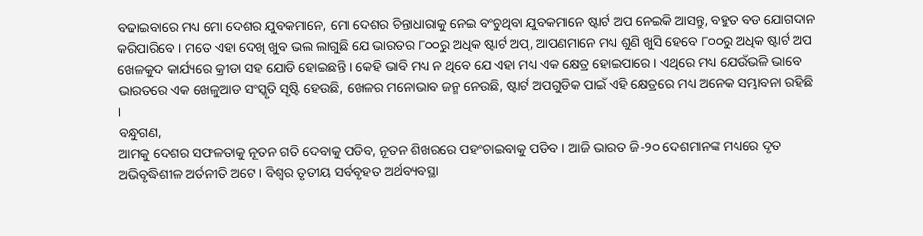ବଢାଇବାରେ ମଧ୍ୟ ମୋ ଦେଶର ଯୁବକମାନେ, ମୋ ଦେଶର ଚିନ୍ତାଧାରାକୁ ନେଇ ବଂଚୁଥିବା ଯୁବକମାନେ ଷ୍ଟାର୍ଟ ଅପ ନେଇକି ଆସନ୍ତୁ, ବହୁତ ବଡ ଯୋଗଦାନ କରିପାରିବେ । ମତେ ଏହା ଦେଖି ଖୁବ ଭଲ ଲାଗୁଛି ଯେ ଭାରତର ୮୦୦ରୁ ଅଧିକ ଷ୍ଟାର୍ଟ ଅପ୍, ଆପଣମାନେ ମଧ୍ୟ ଶୁଣି ଖୁସି ହେବେ ୮୦୦ରୁ ଅଧିକ ଷ୍ଟାର୍ଟ ଅପ ଖେଳକୁଦ କାର୍ଯ୍ୟରେ କ୍ରୀଡା ସହ ଯୋଡି ହୋଇଛନ୍ତି । କେହି ଭାବି ମଧ୍ୟ ନ ଥିବେ ଯେ ଏହା ମଧ୍ୟ ଏକ କ୍ଷେତ୍ର ହୋଇପାରେ । ଏଥିରେ ମଧ୍ୟ ଯେଉଁଭଳି ଭାବେ ଭାରତରେ ଏକ ଖେଳୁଆଡ ସଂସ୍କୃତି ସୃଷ୍ଟି ହେଉଛି, ଖେଳର ମନୋଭାବ ଜନ୍ମ ନେଉଛି, ଷ୍ଟାର୍ଟ ଅପଗୁଡିକ ପାଇଁ ଏହି କ୍ଷେତ୍ରରେ ମଧ୍ୟ ଅନେକ ସମ୍ଭାବନା ରହିଛି ।
ବନ୍ଧୁଗଣ,
ଆମକୁ ଦେଶର ସଫଳତାକୁ ନୂତନ ଗତି ଦେବାକୁ ପଡିବ, ନୂତନ ଶିଖରରେ ପହଂଚାଇବାକୁ ପଡିବ । ଆଜି ଭାରତ ଜି-୨୦ ଦେଶମାନଙ୍କ ମଧ୍ୟରେ ଦୃତ ଅଭିବୃଦ୍ଧିଶୀଳ ଅର୍ତନୀତି ଅଟେ । ବିଶ୍ୱର ତୃତୀୟ ସର୍ବବୃହତ ଅର୍ଥବ୍ୟବସ୍ଥା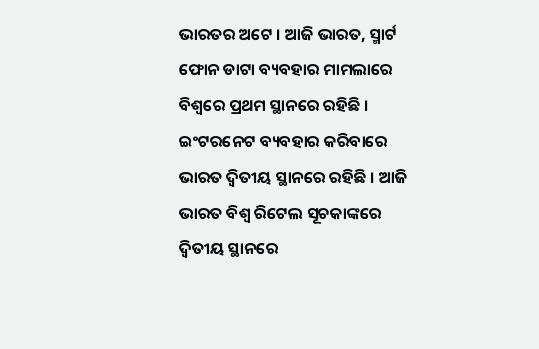ଭାରତର ଅଟେ । ଆଜି ଭାରତ, ସ୍ମାର୍ଟ ଫୋନ ଡାଟା ବ୍ୟବହାର ମାମଲାରେ ବିଶ୍ୱରେ ପ୍ରଥମ ସ୍ଥାନରେ ରହିଛି । ଇଂଟରନେଟ ବ୍ୟବହାର କରିବାରେ ଭାରତ ଦ୍ୱିତୀୟ ସ୍ଥାନରେ ରହିଛି । ଆଜି ଭାରତ ବିଶ୍ୱ ରିଟେଲ ସୂଚକାଙ୍କରେ ଦ୍ୱିତୀୟ ସ୍ଥାନରେ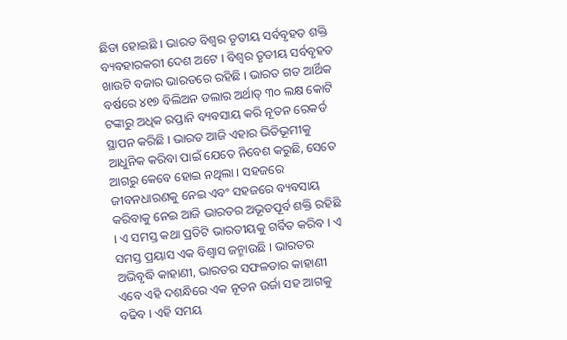ଛିଡା ହୋଇଛି । ଭାରତ ବିଶ୍ୱର ତୃତୀୟ ସର୍ବବୃହତ ଶକ୍ତି ବ୍ୟବହାରକରୀ ଦେଶ ଅଟେ । ବିଶ୍ୱର ତୃତୀୟ ସର୍ବବୃହତ ଖାଉଟି ବଜାର ଭାରତରେ ରହିଛି । ଭାରତ ଗତ ଆର୍ଥିକ ବର୍ଷରେ ୪୧୭ ବିଲିଅନ ଡଲାର ଅର୍ଥାତ୍ ୩୦ ଲକ୍ଷ କୋଟି ଟଙ୍କାରୁ ଅଧିକ ରପ୍ତାନି ବ୍ୟବସାୟ କରି ନୂତନ ରେକର୍ଡ ସ୍ଥାପନ କରିଛି । ଭାରତ ଆଜି ଏହାର ଭିତିଭୂମୀକୁ ଆଧୁନିକ କରିବା ପାଇଁ ଯେତେ ନିବେଶ କରୁଛି, ସେତେ ଆଗରୁ କେବେ ହୋଇ ନଥିଲା । ସହଜରେ ଜୀବନଧାରଣକୁ ନେଇ ଏବଂ ସହଜରେ ବ୍ୟବସାୟ କରିବାକୁ ନେଇ ଆଜି ଭାରତର ଅଭୂତପୂର୍ବ ଶକ୍ତି ରହିଛି । ଏ ସମସ୍ତ କଥା ପ୍ରତିଟି ଭାରତୀୟକୁ ଗର୍ବିତ କରିବ । ଏ ସମସ୍ତ ପ୍ରୟାସ ଏକ ବିଶ୍ୱାସ ଜନ୍ମାଉଛି । ଭାରତର ଅଭିବୃଦ୍ଧି କାହାଣୀ, ଭାରତର ସଫଳତାର କାହାଣୀ ଏବେ ଏହି ଦଶନ୍ଧିରେ ଏକ ନୂତନ ଉର୍ଜା ସହ ଆଗକୁ ବଢିବ । ଏହି ସମୟ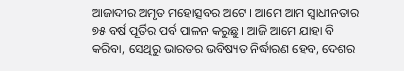ଆଜାଦୀର ଅମୃତ ମହୋତ୍ସବର ଅଟେ । ଆମେ ଆମ ସ୍ୱାଧୀନତାର ୭୫ ବର୍ଷ ପୂର୍ତିର ପର୍ବ ପାଳନ କରୁଛୁ । ଆଜି ଆମେ ଯାହା ବି କରିବା, ସେଥିରୁ ଭାରତର ଭବିଷ୍ୟତ ନିର୍ଦ୍ଧାରଣ ହେବ, ଦେଶର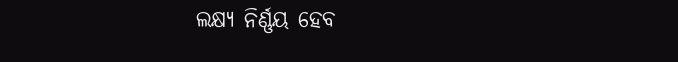ଲକ୍ଷ୍ୟ ନିର୍ଣ୍ଣୟ ହେବ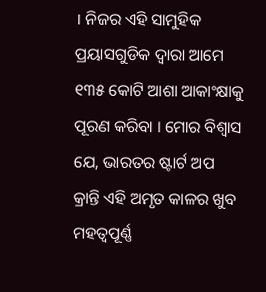। ନିଜର ଏହି ସାମୁହିକ ପ୍ରୟାସଗୁଡିକ ଦ୍ୱାରା ଆମେ ୧୩୫ କୋଟି ଆଶା ଆକାଂକ୍ଷାକୁ ପୂରଣ କରିବା । ମୋର ବିଶ୍ୱାସ ଯେ, ଭାରତର ଷ୍ଟାର୍ଟ ଅପ କ୍ରାନ୍ତି ଏହି ଅମୃତ କାଳର ଖୁବ ମହତ୍ୱପୂର୍ଣ୍ଣ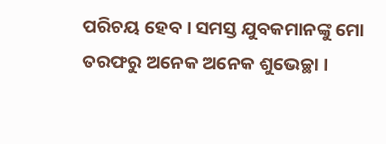ପରିଚୟ ହେବ । ସମସ୍ତ ଯୁବକମାନଙ୍କୁ ମୋ ତରଫରୁ ଅନେକ ଅନେକ ଶୁଭେଚ୍ଛା ।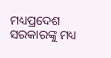ମଧ୍ୟପ୍ରଦେଶ ସରକାରଙ୍କୁ ମଧ୍ୟ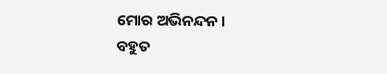ମୋର ଅଭିନନ୍ଦନ ।
ବହୁତ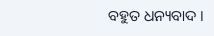ବହୁତ ଧନ୍ୟବାଦ ।